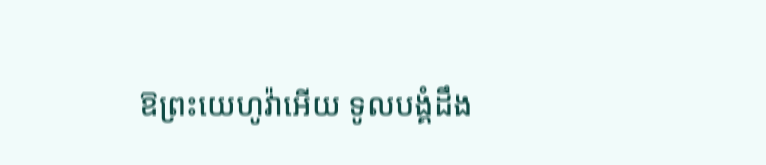ឱព្រះយេហូវ៉ាអើយ ទូលបង្គំដឹង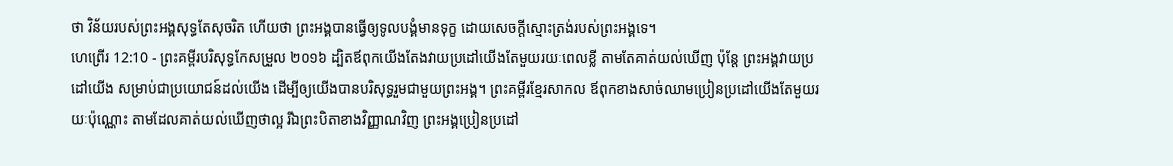ថា វិន័យរបស់ព្រះអង្គសុទ្ធតែសុចរិត ហើយថា ព្រះអង្គបានធ្វើឲ្យទូលបង្គំមានទុក្ខ ដោយសេចក្ដីស្មោះត្រង់របស់ព្រះអង្គទេ។
ហេព្រើរ 12:10 - ព្រះគម្ពីរបរិសុទ្ធកែសម្រួល ២០១៦ ដ្បិតឪពុកយើងតែងវាយប្រដៅយើងតែមួយរយៈពេលខ្លី តាមតែគាត់យល់ឃើញ ប៉ុន្តែ ព្រះអង្គវាយប្រដៅយើង សម្រាប់ជាប្រយោជន៍ដល់យើង ដើម្បីឲ្យយើងបានបរិសុទ្ធរួមជាមួយព្រះអង្គ។ ព្រះគម្ពីរខ្មែរសាកល ឪពុកខាងសាច់ឈាមប្រៀនប្រដៅយើងតែមួយរយៈប៉ុណ្ណោះ តាមដែលគាត់យល់ឃើញថាល្អ រីឯព្រះបិតាខាងវិញ្ញាណវិញ ព្រះអង្គប្រៀនប្រដៅ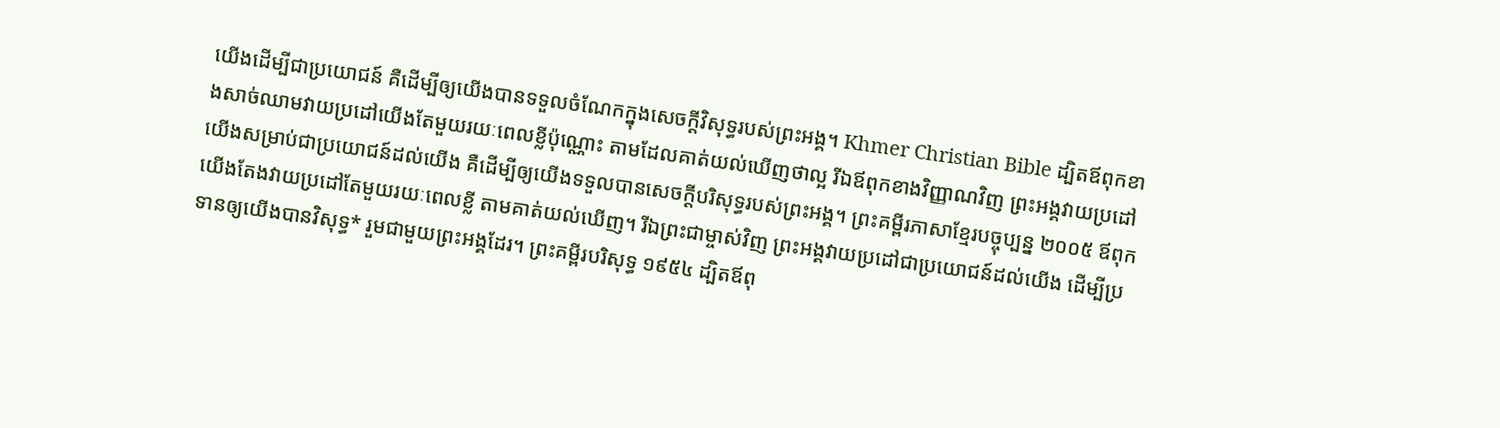យើងដើម្បីជាប្រយោជន៍ គឺដើម្បីឲ្យយើងបានទទួលចំណែកក្នុងសេចក្ដីវិសុទ្ធរបស់ព្រះអង្គ។ Khmer Christian Bible ដ្បិតឪពុកខាងសាច់ឈាមវាយប្រដៅយើងតែមួយរយៈពេលខ្លីប៉ុណ្ណោះ តាមដែលគាត់យល់ឃើញថាល្អ រីឯឪពុកខាងវិញ្ញាណវិញ ព្រះអង្គវាយប្រដៅយើងសម្រាប់ជាប្រយោជន៍ដល់យើង គឺដើម្បីឲ្យយើងទទួលបានសេចក្ដីបរិសុទ្ធរបស់ព្រះអង្គ។ ព្រះគម្ពីរភាសាខ្មែរបច្ចុប្បន្ន ២០០៥ ឪពុកយើងតែងវាយប្រដៅតែមួយរយៈពេលខ្លី តាមគាត់យល់ឃើញ។ រីឯព្រះជាម្ចាស់វិញ ព្រះអង្គវាយប្រដៅជាប្រយោជន៍ដល់យើង ដើម្បីប្រទានឲ្យយើងបានវិសុទ្ធ* រួមជាមួយព្រះអង្គដែរ។ ព្រះគម្ពីរបរិសុទ្ធ ១៩៥៤ ដ្បិតឪពុ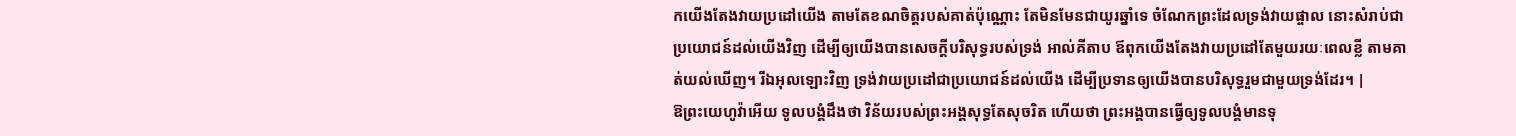កយើងតែងវាយប្រដៅយើង តាមតែខណចិត្តរបស់គាត់ប៉ុណ្ណោះ តែមិនមែនជាយូរឆ្នាំទេ ចំណែកព្រះដែលទ្រង់វាយផ្ចាល នោះសំរាប់ជាប្រយោជន៍ដល់យើងវិញ ដើម្បីឲ្យយើងបានសេចក្ដីបរិសុទ្ធរបស់ទ្រង់ អាល់គីតាប ឪពុកយើងតែងវាយប្រដៅតែមួយរយៈពេលខ្លី តាមគាត់យល់ឃើញ។ រីឯអុលឡោះវិញ ទ្រង់វាយប្រដៅជាប្រយោជន៍ដល់យើង ដើម្បីប្រទានឲ្យយើងបានបរិសុទ្ធរួមជាមួយទ្រង់ដែរ។ |
ឱព្រះយេហូវ៉ាអើយ ទូលបង្គំដឹងថា វិន័យរបស់ព្រះអង្គសុទ្ធតែសុចរិត ហើយថា ព្រះអង្គបានធ្វើឲ្យទូលបង្គំមានទុ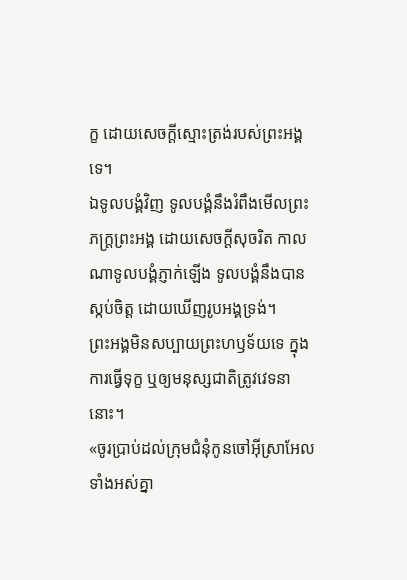ក្ខ ដោយសេចក្ដីស្មោះត្រង់របស់ព្រះអង្គទេ។
ឯទូលបង្គំវិញ ទូលបង្គំនឹងរំពឹងមើលព្រះភក្ត្រព្រះអង្គ ដោយសេចក្ដីសុចរិត កាលណាទូលបង្គំភ្ញាក់ឡើង ទូលបង្គំនឹងបានស្កប់ចិត្ត ដោយឃើញរូបអង្គទ្រង់។
ព្រះអង្គមិនសប្បាយព្រះហឫទ័យទេ ក្នុងការធ្វើទុក្ខ ឬឲ្យមនុស្សជាតិត្រូវវេទនានោះ។
«ចូរប្រាប់ដល់ក្រុមជំនុំកូនចៅអ៊ីស្រាអែលទាំងអស់គ្នា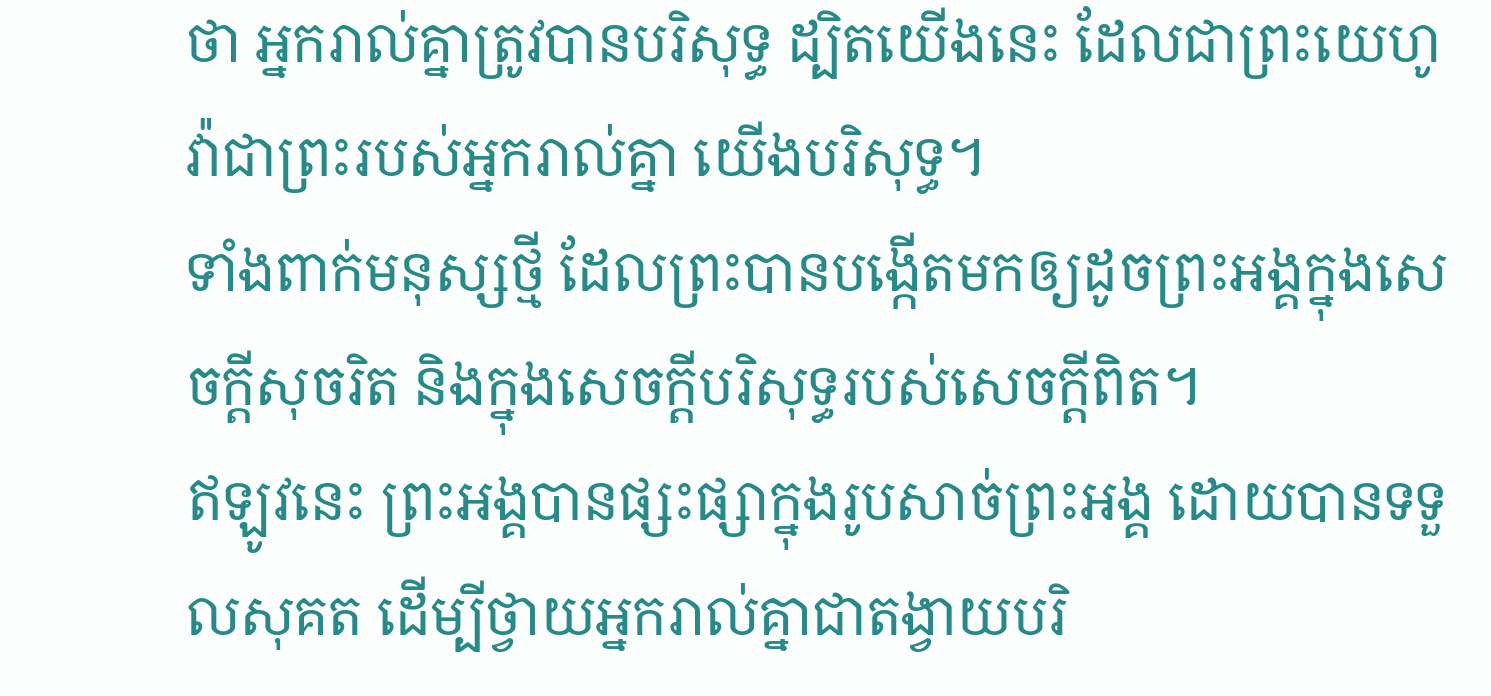ថា អ្នករាល់គ្នាត្រូវបានបរិសុទ្ធ ដ្បិតយើងនេះ ដែលជាព្រះយេហូវ៉ាជាព្រះរបស់អ្នករាល់គ្នា យើងបរិសុទ្ធ។
ទាំងពាក់មនុស្សថ្មី ដែលព្រះបានបង្កើតមកឲ្យដូចព្រះអង្គក្នុងសេចក្តីសុចរិត និងក្នុងសេចក្តីបរិសុទ្ធរបស់សេចក្តីពិត។
ឥឡូវនេះ ព្រះអង្គបានផ្សះផ្សាក្នុងរូបសាច់ព្រះអង្គ ដោយបានទទួលសុគត ដើម្បីថ្វាយអ្នករាល់គ្នាជាតង្វាយបរិ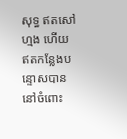សុទ្ធ ឥតសៅហ្មង ហើយឥតកន្លែងបន្ទោសបាន នៅចំពោះ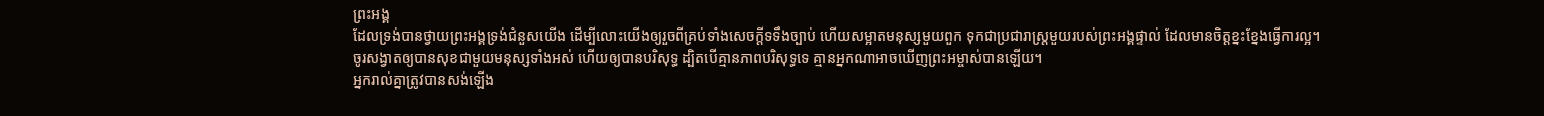ព្រះអង្គ
ដែលទ្រង់បានថ្វាយព្រះអង្គទ្រង់ជំនួសយើង ដើម្បីលោះយើងឲ្យរួចពីគ្រប់ទាំងសេចក្ដីទទឹងច្បាប់ ហើយសម្អាតមនុស្សមួយពួក ទុកជាប្រជារាស្ត្រមួយរបស់ព្រះអង្គផ្ទាល់ ដែលមានចិត្តខ្នះខ្នែងធ្វើការល្អ។
ចូរសង្វាតឲ្យបានសុខជាមួយមនុស្សទាំងអស់ ហើយឲ្យបានបរិសុទ្ធ ដ្បិតបើគ្មានភាពបរិសុទ្ធទេ គ្មានអ្នកណាអាចឃើញព្រះអម្ចាស់បានឡើយ។
អ្នករាល់គ្នាត្រូវបានសង់ឡើង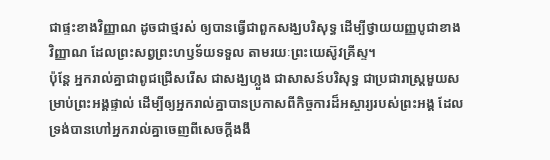ជាផ្ទះខាងវិញ្ញាណ ដូចជាថ្មរស់ ឲ្យបានធ្វើជាពួកសង្ឃបរិសុទ្ធ ដើម្បីថ្វាយយញ្ញបូជាខាងវិញ្ញាណ ដែលព្រះសព្វព្រះហឫទ័យទទួល តាមរយៈព្រះយេស៊ូវគ្រីស្ទ។
ប៉ុន្តែ អ្នករាល់គ្នាជាពូជជ្រើសរើស ជាសង្ឃហ្លួង ជាសាសន៍បរិសុទ្ធ ជាប្រជារាស្ត្រមួយសម្រាប់ព្រះអង្គផ្ទាល់ ដើម្បីឲ្យអ្នករាល់គ្នាបានប្រកាសពីកិច្ចការដ៏អស្ចារ្យរបស់ព្រះអង្គ ដែលទ្រង់បានហៅអ្នករាល់គ្នាចេញពីសេចក្តីងងឹ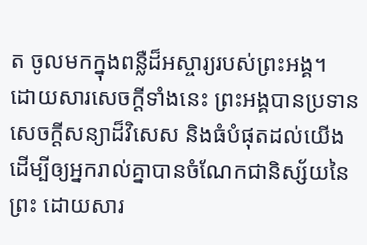ត ចូលមកក្នុងពន្លឺដ៏អស្ចារ្យរបស់ព្រះអង្គ។
ដោយសារសេចក្ដីទាំងនេះ ព្រះអង្គបានប្រទានសេចក្ដីសន្យាដ៏វិសេស និងធំបំផុតដល់យើង ដើម្បីឲ្យអ្នករាល់គ្នាបានចំណែកជានិស្ស័យនៃព្រះ ដោយសារ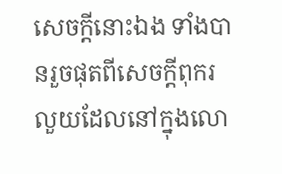សេចក្ដីនោះឯង ទាំងបានរួចផុតពីសេចក្ដីពុករលួយដែលនៅក្នុងលោ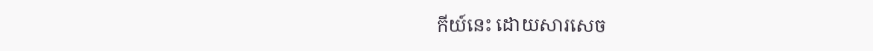កីយ៍នេះ ដោយសារសេច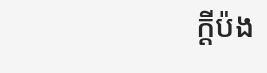ក្តីប៉ង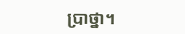ប្រាថ្នា។